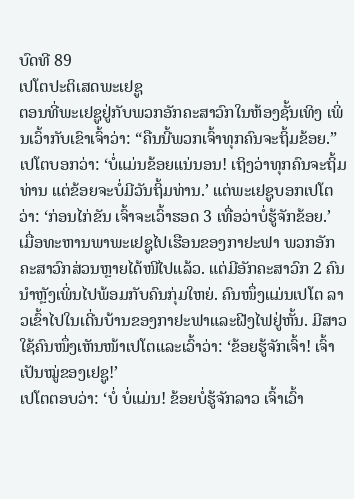ບົດທີ 89
ເປໂຕປະຕິເສດພະເຢຊູ
ຕອນທີ່ພະເຢຊູຢູ່ກັບພວກອັກຄະສາວົກໃນຫ້ອງຊັ້ນເທິງ ເພິ່ນເວົ້າກັບເຂົາເຈົ້າວ່າ: “ຄືນນີ້ພວກເຈົ້າທຸກຄົນຈະຖິ້ມຂ້ອຍ.” ເປໂຕບອກວ່າ: ‘ບໍ່ແມ່ນຂ້ອຍແນ່ນອນ! ເຖິງວ່າທຸກຄົນຈະຖິ້ມທ່ານ ແຕ່ຂ້ອຍຈະບໍ່ມີວັນຖິ້ມທ່ານ.’ ແຕ່ພະເຢຊູບອກເປໂຕວ່າ: ‘ກ່ອນໄກ່ຂັນ ເຈົ້າຈະເວົ້າຮອດ 3 ເທື່ອວ່າບໍ່ຮູ້ຈັກຂ້ອຍ.’
ເມື່ອທະຫານພາພະເຢຊູໄປເຮືອນຂອງກາຢະຟາ ພວກອັກຄະສາວົກສ່ວນຫຼາຍໄດ້ໜີໄປແລ້ວ. ແຕ່ມີອັກຄະສາວົກ 2 ຄົນນຳຫຼັງເພິ່ນໄປພ້ອມກັບຄົນກຸ່ມໃຫຍ່. ຄົນໜຶ່ງແມ່ນເປໂຕ ລາວເຂົ້າໄປໃນເດີ່ນບ້ານຂອງກາຢະຟາແລະຝີງໄຟຢູ່ຫັ້ນ. ມີສາວໃຊ້ຄົນໜຶ່ງເຫັນໜ້າເປໂຕແລະເວົ້າວ່າ: ‘ຂ້ອຍຮູ້ຈັກເຈົ້າ! ເຈົ້າເປັນໝູ່ຂອງເຢຊູ!’
ເປໂຕຕອບວ່າ: ‘ບໍ່ ບໍ່ແມ່ນ! ຂ້ອຍບໍ່ຮູ້ຈັກລາວ ເຈົ້າເວົ້າ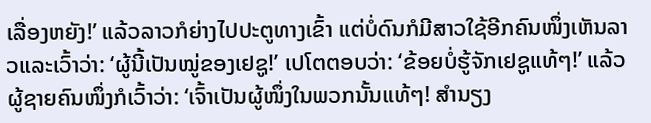ເລື່ອງຫຍັງ!’ ແລ້ວລາວກໍຍ່າງໄປປະຕູທາງເຂົ້າ ແຕ່ບໍ່ດົນກໍມີສາວໃຊ້ອີກຄົນໜຶ່ງເຫັນລາວແລະເວົ້າວ່າ: ‘ຜູ້ນີ້ເປັນໝູ່ຂອງເຢຊູ!’ ເປໂຕຕອບວ່າ: ‘ຂ້ອຍບໍ່ຮູ້ຈັກເຢຊູແທ້ໆ!’ ແລ້ວຜູ້ຊາຍຄົນໜຶ່ງກໍເວົ້າວ່າ: ‘ເຈົ້າເປັນຜູ້ໜຶ່ງໃນພວກນັ້ນແທ້ໆ! ສຳນຽງ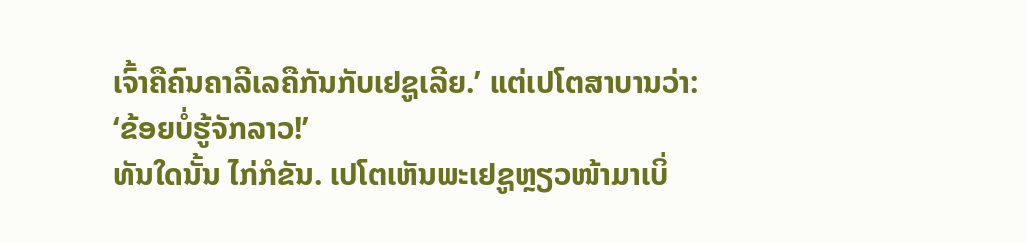ເຈົ້າຄືຄົນຄາລີເລຄືກັນກັບເຢຊູເລີຍ.’ ແຕ່ເປໂຕສາບານວ່າ: ‘ຂ້ອຍບໍ່ຮູ້ຈັກລາວ!’
ທັນໃດນັ້ນ ໄກ່ກໍຂັນ. ເປໂຕເຫັນພະເຢຊູຫຼຽວໜ້າມາເບິ່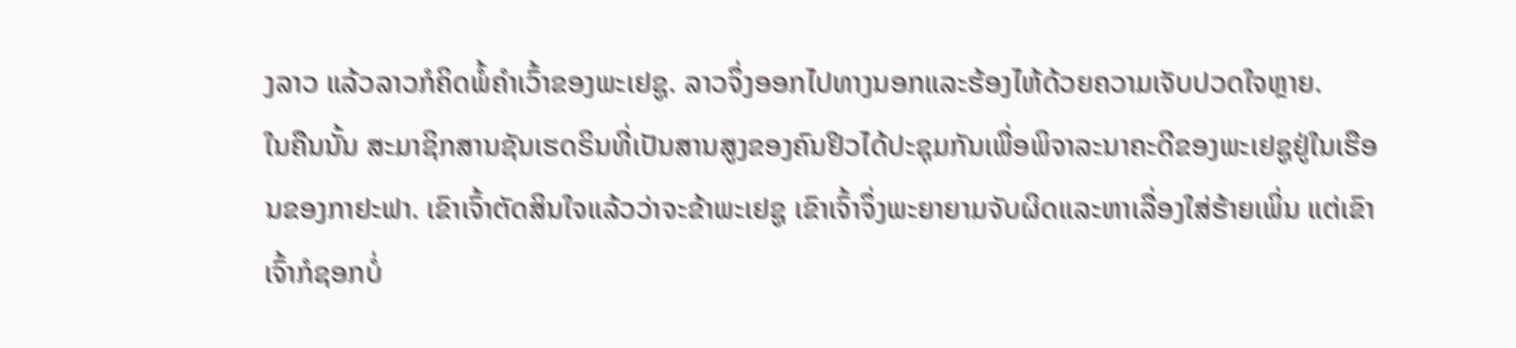ງລາວ ແລ້ວລາວກໍຄິດພໍ້ຄຳເວົ້າຂອງພະເຢຊູ. ລາວຈຶ່ງອອກໄປທາງນອກແລະຮ້ອງໄຫ້ດ້ວຍຄວາມເຈັບປວດໃຈຫຼາຍ.
ໃນຄືນນັ້ນ ສະມາຊິກສານຊັນເຮດຣິນທີ່ເປັນສານສູງຂອງຄົນຢິວໄດ້ປະຊຸມກັນເພື່ອພິຈາລະນາຄະດີຂອງພະເຢຊູຢູ່ໃນເຮືອນຂອງກາຢະຟາ. ເຂົາເຈົ້າຕັດສິນໃຈແລ້ວວ່າຈະຂ້າພະເຢຊູ ເຂົາເຈົ້າຈຶ່ງພະຍາຍາມຈັບຜິດແລະຫາເລື່ອງໃສ່ຮ້າຍເພິ່ນ ແຕ່ເຂົາເຈົ້າກໍຊອກບໍ່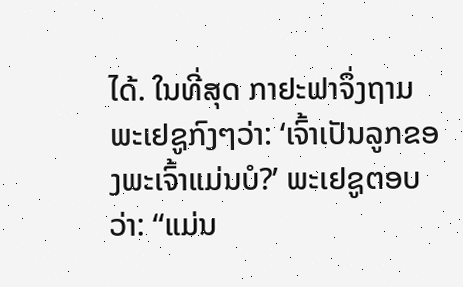ໄດ້. ໃນທີ່ສຸດ ກາຢະຟາຈຶ່ງຖາມພະເຢຊູກົງໆວ່າ: ‘ເຈົ້າເປັນລູກຂອງພະເຈົ້າແມ່ນບໍ?’ ພະເຢຊູຕອບວ່າ: “ແມ່ນ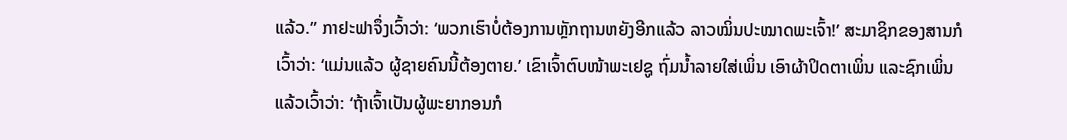ແລ້ວ.” ກາຢະຟາຈຶ່ງເວົ້າວ່າ: ‘ພວກເຮົາບໍ່ຕ້ອງການຫຼັກຖານຫຍັງອີກແລ້ວ ລາວໝິ່ນປະໝາດພະເຈົ້າ!’ ສະມາຊິກຂອງສານກໍເວົ້າວ່າ: ‘ແມ່ນແລ້ວ ຜູ້ຊາຍຄົນນີ້ຕ້ອງຕາຍ.’ ເຂົາເຈົ້າຕົບໜ້າພະເຢຊູ ຖົ່ມນ້ຳລາຍໃສ່ເພິ່ນ ເອົາຜ້າປິດຕາເພິ່ນ ແລະຊົກເພິ່ນ ແລ້ວເວົ້າວ່າ: ‘ຖ້າເຈົ້າເປັນຜູ້ພະຍາກອນກໍ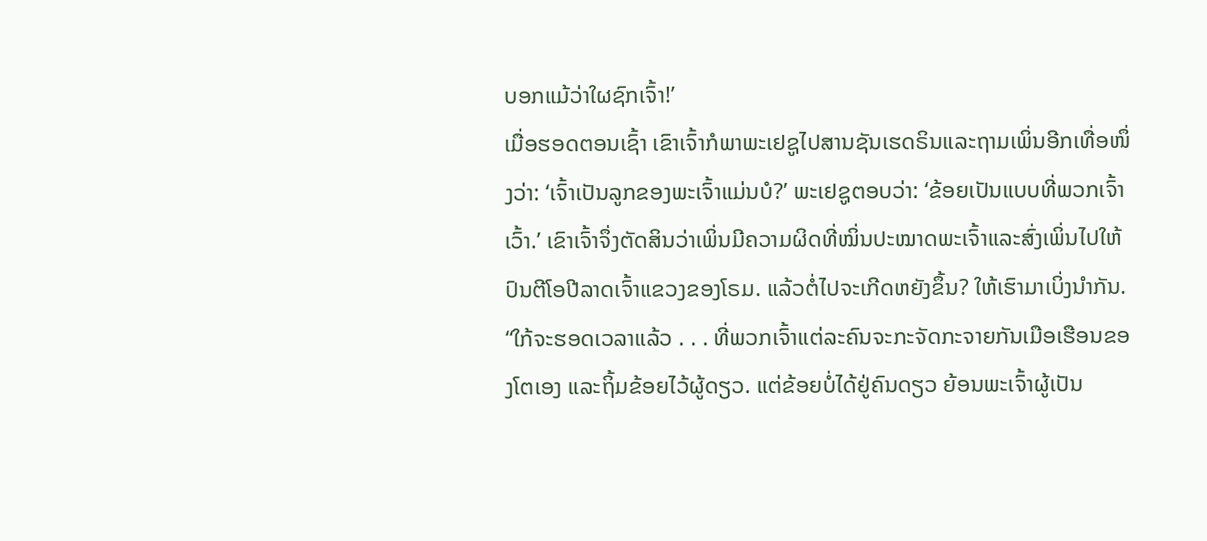ບອກແມ້ວ່າໃຜຊົກເຈົ້າ!’
ເມື່ອຮອດຕອນເຊົ້າ ເຂົາເຈົ້າກໍພາພະເຢຊູໄປສານຊັນເຮດຣິນແລະຖາມເພິ່ນອີກເທື່ອໜຶ່ງວ່າ: ‘ເຈົ້າເປັນລູກຂອງພະເຈົ້າແມ່ນບໍ?’ ພະເຢຊູຕອບວ່າ: ‘ຂ້ອຍເປັນແບບທີ່ພວກເຈົ້າເວົ້າ.’ ເຂົາເຈົ້າຈຶ່ງຕັດສິນວ່າເພິ່ນມີຄວາມຜິດທີ່ໝິ່ນປະໝາດພະເຈົ້າແລະສົ່ງເພິ່ນໄປໃຫ້ປົນຕີໂອປີລາດເຈົ້າແຂວງຂອງໂຣມ. ແລ້ວຕໍ່ໄປຈະເກີດຫຍັງຂຶ້ນ? ໃຫ້ເຮົາມາເບິ່ງນຳກັນ.
“ໃກ້ຈະຮອດເວລາແລ້ວ . . . ທີ່ພວກເຈົ້າແຕ່ລະຄົນຈະກະຈັດກະຈາຍກັນເມືອເຮືອນຂອງໂຕເອງ ແລະຖິ້ມຂ້ອຍໄວ້ຜູ້ດຽວ. ແຕ່ຂ້ອຍບໍ່ໄດ້ຢູ່ຄົນດຽວ ຍ້ອນພະເຈົ້າຜູ້ເປັນ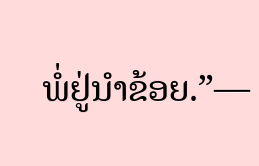ພໍ່ຢູ່ນຳຂ້ອຍ.”—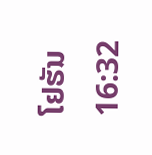ໂຢຮັນ 16:32